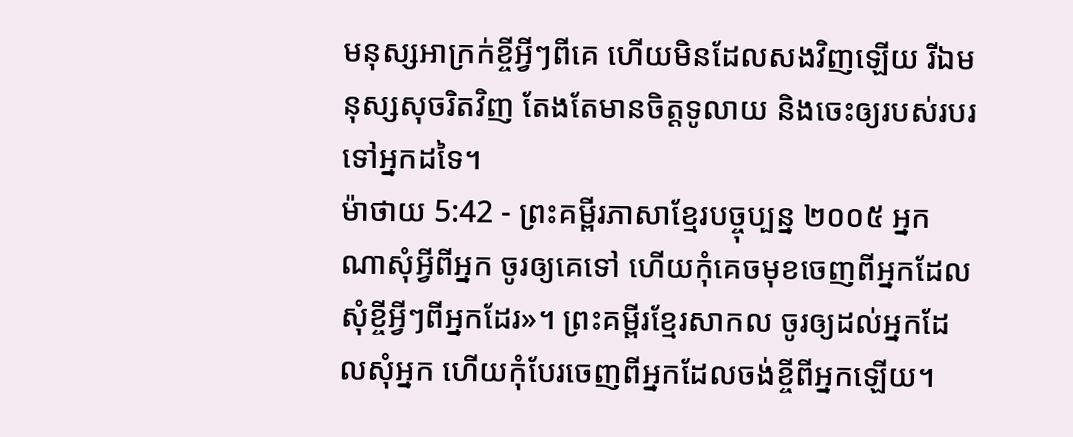មនុស្សអាក្រក់ខ្ចីអ្វីៗពីគេ ហើយមិនដែលសងវិញឡើយ រីឯមនុស្សសុចរិតវិញ តែងតែមានចិត្តទូលាយ និងចេះឲ្យរបស់របរទៅអ្នកដទៃ។
ម៉ាថាយ 5:42 - ព្រះគម្ពីរភាសាខ្មែរបច្ចុប្បន្ន ២០០៥ អ្នកណាសុំអ្វីពីអ្នក ចូរឲ្យគេទៅ ហើយកុំគេចមុខចេញពីអ្នកដែលសុំខ្ចីអ្វីៗពីអ្នកដែរ»។ ព្រះគម្ពីរខ្មែរសាកល ចូរឲ្យដល់អ្នកដែលសុំអ្នក ហើយកុំបែរចេញពីអ្នកដែលចង់ខ្ចីពីអ្នកឡើយ។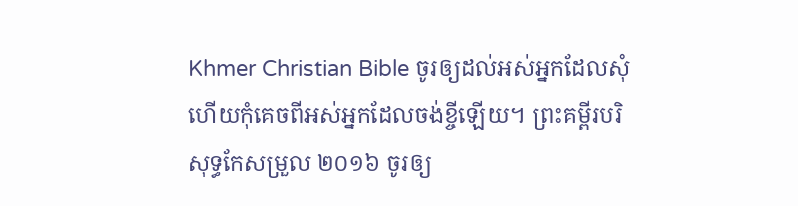Khmer Christian Bible ចូរឲ្យដល់អស់អ្នកដែលសុំ ហើយកុំគេចពីអស់អ្នកដែលចង់ខ្ចីឡើយ។ ព្រះគម្ពីរបរិសុទ្ធកែសម្រួល ២០១៦ ចូរឲ្យ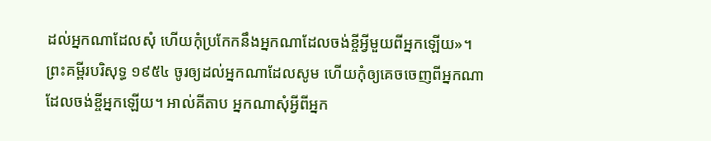ដល់អ្នកណាដែលសុំ ហើយកុំប្រកែកនឹងអ្នកណាដែលចង់ខ្ចីអ្វីមួយពីអ្នកឡើយ»។ ព្រះគម្ពីរបរិសុទ្ធ ១៩៥៤ ចូរឲ្យដល់អ្នកណាដែលសូម ហើយកុំឲ្យគេចចេញពីអ្នកណាដែលចង់ខ្ចីអ្នកឡើយ។ អាល់គីតាប អ្នកណាសុំអ្វីពីអ្នក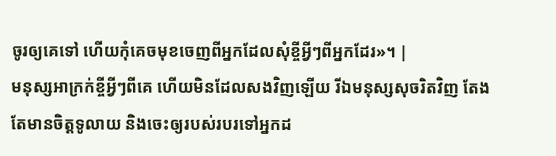ចូរឲ្យគេទៅ ហើយកុំគេចមុខចេញពីអ្នកដែលសុំខ្ចីអ្វីៗពីអ្នកដែរ»។ |
មនុស្សអាក្រក់ខ្ចីអ្វីៗពីគេ ហើយមិនដែលសងវិញឡើយ រីឯមនុស្សសុចរិតវិញ តែងតែមានចិត្តទូលាយ និងចេះឲ្យរបស់របរទៅអ្នកដ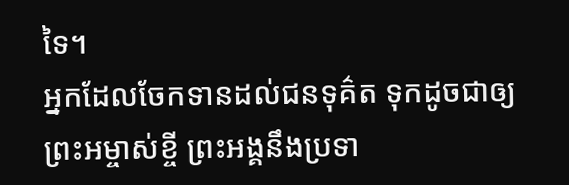ទៃ។
អ្នកដែលចែកទានដល់ជនទុគ៌ត ទុកដូចជាឲ្យព្រះអម្ចាស់ខ្ចី ព្រះអង្គនឹងប្រទា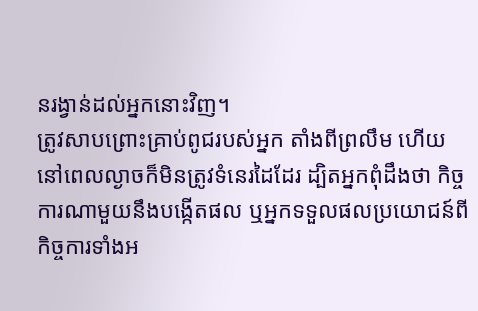នរង្វាន់ដល់អ្នកនោះវិញ។
ត្រូវសាបព្រោះគ្រាប់ពូជរបស់អ្នក តាំងពីព្រលឹម ហើយនៅពេលល្ងាចក៏មិនត្រូវទំនេរដៃដែរ ដ្បិតអ្នកពុំដឹងថា កិច្ចការណាមួយនឹងបង្កើតផល ឬអ្នកទទួលផលប្រយោជន៍ពីកិច្ចការទាំងអ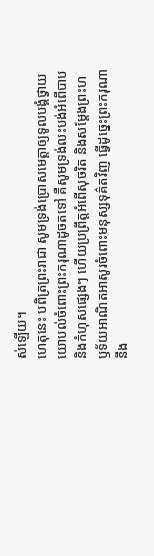ស់ឡើយ។
ហេតុនេះ បពិត្រព្រះរាជា សូមទ្រង់ប្រោសមេត្តាឲ្យទូលបង្គំថ្វាយយោបល់ចំពោះព្រះករុណាដូចតទៅ គឺសូមទ្រង់លះបង់អំពើបាប និងកំហុសផ្សេងៗ ហើយប្រព្រឹត្តអំពើសុចរិត និងសម្តែងព្រះហឫទ័យអាណិតអាសូរចំពោះមនុស្សទុគ៌តវិញ ធ្វើដូច្នេះព្រះករុណានឹង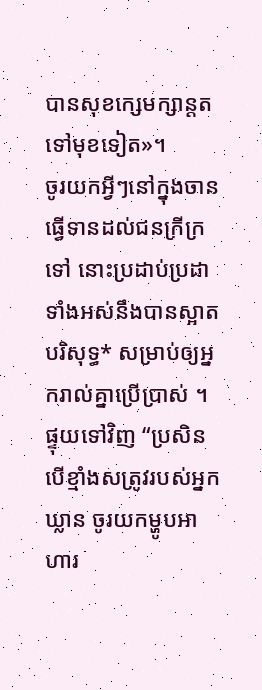បានសុខក្សេមក្សាន្តតទៅមុខទៀត»។
ចូរយកអ្វីៗនៅក្នុងចាន ធ្វើទានដល់ជនក្រីក្រទៅ នោះប្រដាប់ប្រដាទាំងអស់នឹងបានស្អាតបរិសុទ្ធ* សម្រាប់ឲ្យអ្នករាល់គ្នាប្រើប្រាស់ ។
ផ្ទុយទៅវិញ “ប្រសិនបើខ្មាំងសត្រូវរបស់អ្នកឃ្លាន ចូរយកម្ហូបអាហារ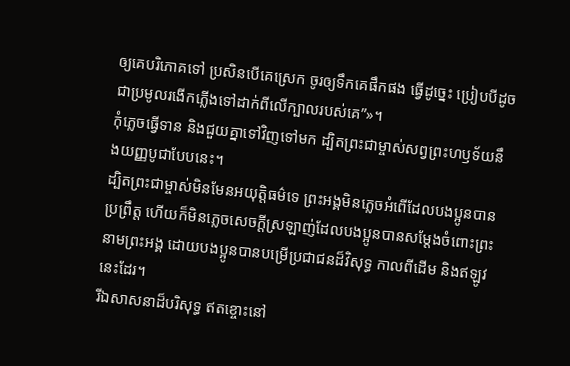ឲ្យគេបរិភោគទៅ ប្រសិនបើគេស្រេក ចូរឲ្យទឹកគេផឹកផង ធ្វើដូច្នេះ ប្រៀបបីដូចជាប្រមូលរងើកភ្លើងទៅដាក់ពីលើក្បាលរបស់គេ”»។
កុំភ្លេចធ្វើទាន និងជួយគ្នាទៅវិញទៅមក ដ្បិតព្រះជាម្ចាស់សព្វព្រះហឫទ័យនឹងយញ្ញបូជាបែបនេះ។
ដ្បិតព្រះជាម្ចាស់មិនមែនអយុត្ដិធម៌ទេ ព្រះអង្គមិនភ្លេចអំពើដែលបងប្អូនបានប្រព្រឹត្ត ហើយក៏មិនភ្លេចសេចក្ដីស្រឡាញ់ដែលបងប្អូនបានសម្តែងចំពោះព្រះនាមព្រះអង្គ ដោយបងប្អូនបានបម្រើប្រជាជនដ៏វិសុទ្ធ កាលពីដើម និងឥឡូវនេះដែរ។
រីឯសាសនាដ៏បរិសុទ្ធ ឥតខ្ចោះនៅ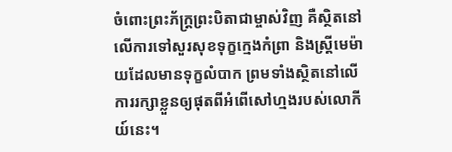ចំពោះព្រះភ័ក្ត្រព្រះបិតាជាម្ចាស់វិញ គឺស្ថិតនៅលើការទៅសួរសុខទុក្ខក្មេងកំព្រា និងស្ត្រីមេម៉ាយដែលមានទុក្ខលំបាក ព្រមទាំងស្ថិតនៅលើការរក្សាខ្លួនឲ្យផុតពីអំពើសៅហ្មងរបស់លោកីយ៍នេះ។